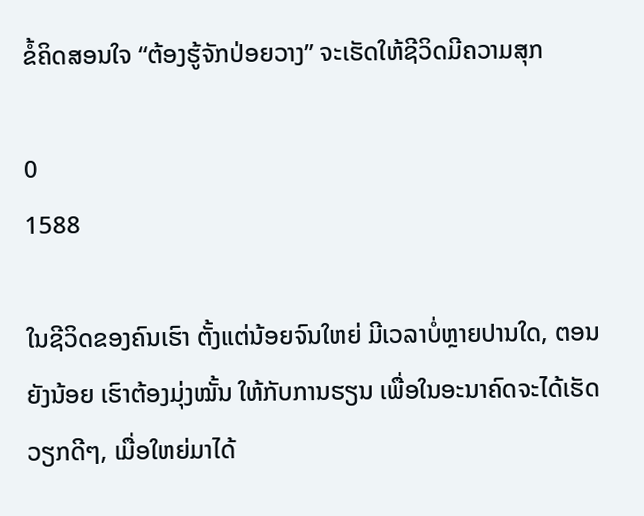ຂໍ້ຄິດສອນໃຈ “ຕ້ອງຮູ້ຈັກປ່ອຍວາງ” ຈະເຮັດໃຫ້ຊີວິດມີຄວາມສຸກ

0
1588

ໃນຊີວິດຂອງຄົນເຮົາ ຕັ້ງແຕ່ນ້ອຍຈົນໃຫຍ່ ມີເວລາບໍ່ຫຼາຍປານໃດ, ຕອນຍັງນ້ອຍ ເຮົາຕ້ອງມຸ່ງໝັ້ນ ໃຫ້ກັບການຮຽນ ເພື່ອໃນອະນາຄົດຈະໄດ້ເຮັດວຽກດີໆ, ເມື່ອໃຫຍ່ມາໄດ້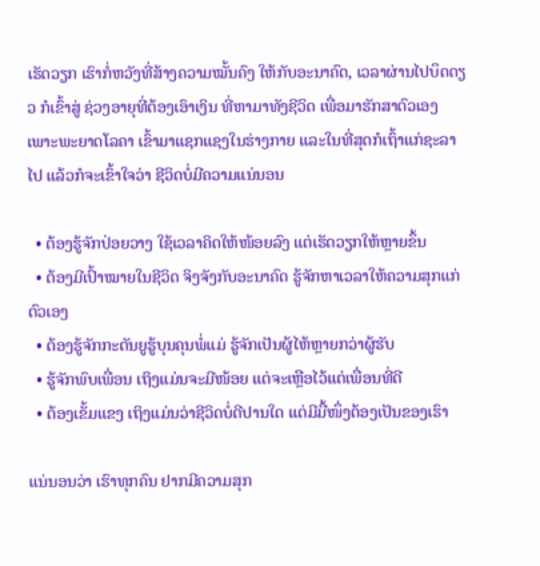ເຮັດວຽກ ເຮົາກໍ່ຫວັງທີ່ສ້າງຄວາມໝັ້ນຄົງ ໃຫ້ກັບອະນາຄົດ, ເວລາຜ່ານໄປບຶດດຽວ ກໍເຂົ້າສູ່ ຊ່ວງອາຍຸທີ່ຕ້ອງເອົາເງິນ ທີ່ຫາມາທັງຊີວິດ ເພື່ອມາຮັກສາຕົວເອງ ເພາະພະຍາດໂລຄາ ເຂົ້າມາແຊກແຊງໃນຮ່າງກາຍ ແລະໃນທີ່ສຸດກໍເຖົ້າແກ່ຊະລາໄປ ແລ້ວກໍຈະເຂົ້າໃຈວ່າ ຊີວິດບໍ່ມີຄວາມແນ່ນອນ

  • ຕ້ອງຮູ້ຈັກປ່ອຍວາງ ໃຊ້ເວລາຄິດໃຫ້ໜ້ອຍລົງ ແຕ່ເຮັດວຽກໃຫ້ຫຼາຍຂຶ້ນ
  • ຕ້ອງມີເປົ້າໝາຍໃນຊີວິດ ຈິງຈັງກັບອະນາຄົດ ຮູ້ຈັກຫາເວລາໃຫ້ຄວາມສຸກແກ່ຕົວເອງ
  • ຕ້ອງຮູ້ຈັກກະຕັນຍູຮູ້ບຸນຄຸນພໍ່ແມ່ ຮູ້ຈັກເປັນຜູ້ໄຫ້ຫຼາຍກວ່າຜູ້ຮັບ
  • ຮູ້ຈັກພົບເພື່ອນ ເຖິງແມ່ນຈະມີໜ້ອຍ ແຕ່ຈະເຫຼືອໄວ້ແຕ່ເພື່ອນທີ່ດີ
  • ຕ້ອງເຂັ້ມແຂງ ເຖິງແມ່ນວ່າຊີວິດບໍ່ດີປານໃດ ແຕ່ມີມື້ໜຶ່ງຕ້ອງເປັນຂອງເຮົາ

ແນ່ນອນວ່າ ເຮົາທຸກຄົນ ຢາກມີຄວາມສຸກ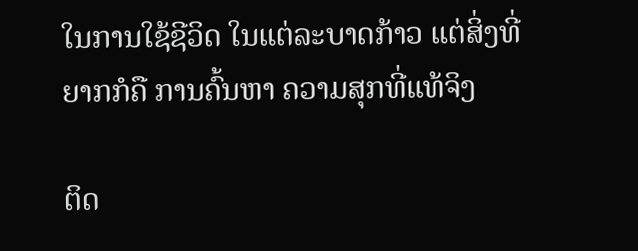ໃນການໃຊ້ຊີວິດ ໃນແຕ່ລະບາດກ້າວ ແຕ່ສິ່ງທີ່ຍາກກໍຄື ການຄົ້ນຫາ ຄວາມສຸກທີ່ແທ້ຈິງ

ຕິດ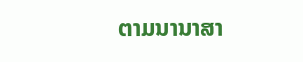ຕາມນານາສາ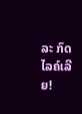ລະ ກົດໄລຄ໌ເລີຍ!